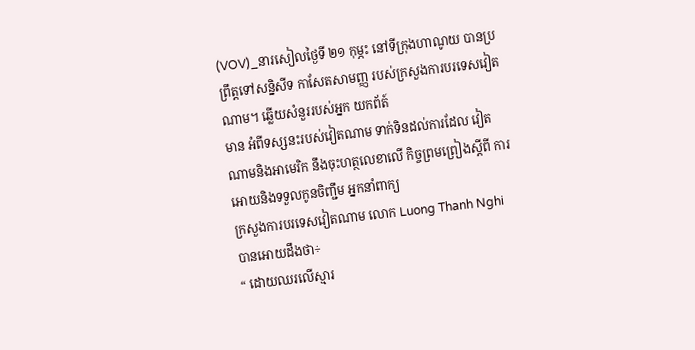(VOV)_នារសៀលថ្ងៃទី ២១ កុម្ភះ នៅទីក្រុងហាណូយ បានប្រព្រឹត្តទៅសន្និសីទ កាសែតសាមញ្ញ របស់ក្រសួងការបរទេសវៀតណាម។ ឆ្លើយសំនួររបស់អ្នក យកព័ត៍
មាន អំពីទស្សនះរបស់វៀតណាម ទាក់ទិនដល់ការដែល វៀតណាមនិងអាមេរិក នឹងចុះហត្ថលេខាលើ កិច្ចព្រមព្រៀងស្ដីពី ការអោយនិងទទួលកូនចិញ្ជឹម អ្នកនាំពាក្យ
ក្រសួងការបរទេសវៀតណាម លោក Luong Thanh Nghi បានអោយដឹងថា÷
“ ដោយឈរលើស្មារ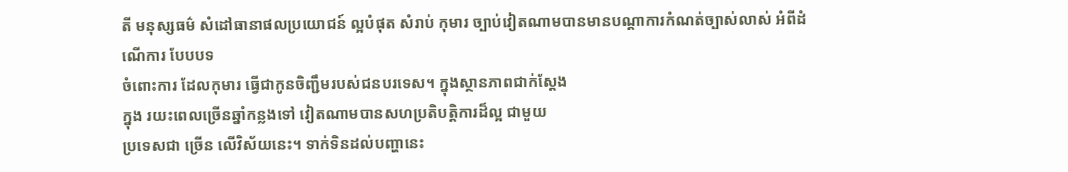តី មនុស្សធម៌ សំដៅធានាផលប្រយោជន៍ ល្អបំផុត សំរាប់ កុមារ ច្បាប់វៀតណាមបានមានបណ្ដាការកំណត់ច្បាស់លាស់ អំពីដំណើការ បែបបទ
ចំពោះការ ដែលកុមារ ធ្វើជាកូនចិញ្ជឹមរបស់ជនបរទេស។ ក្នុងស្ថានភាពជាក់ស្ដែង
ក្នុង រយះពេលច្រើនឆ្នាំកន្លងទៅ វៀតណាមបានសហប្រតិបត្តិការដ៏ល្អ ជាមួយ
ប្រទេសជា ច្រើន លើវិស័យនេះ។ ទាក់ទិនដល់បញ្ហានេះ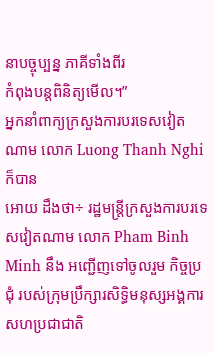នាបច្ចុប្បន្ន ភាគីទាំងពីរ
កំពុងបន្តពិនិត្យមើល។”
អ្នកនាំពាក្យក្រសួងការបរទេសវៀតណាម លោក Luong Thanh Nghi ក៏បាន
អោយ ដឹងថា÷ រដ្ឋមន្ត្រីក្រសួងការបរទេសវៀតណាម លោក Pham Binh Minh នឹង អញ្ជើញទៅចូលរួម កិច្ចប្រជុំ របស់ក្រុមប្រឹក្សារសិទ្ធិមនុស្សអង្គការសហប្រជាជាតិ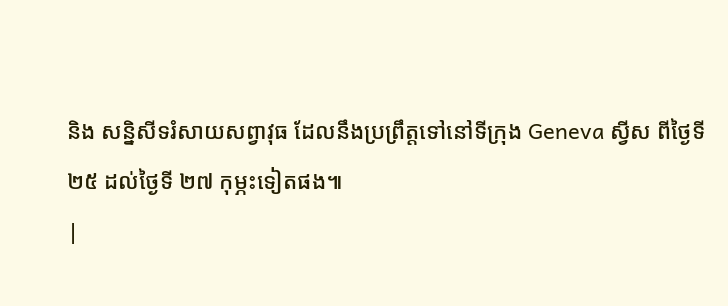និង សន្និសីទរំសាយសព្វាវុធ ដែលនឹងប្រព្រឹត្តទៅនៅទីក្រុង Geneva ស្វីស ពីថ្ងៃទី
២៥ ដល់ថ្ងៃទី ២៧ កុម្ភះទៀតផង៕
|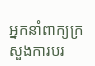អ្នកនាំពាក្យក្រសួងការបរ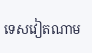ទេសវៀតណាម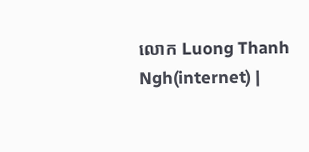លោក Luong Thanh Ngh(internet) |